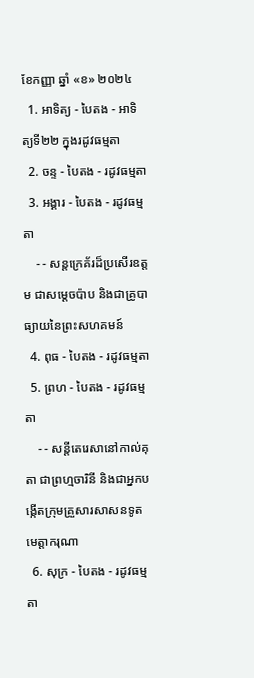ខែកញ្ញា ឆ្នាំ «ខ» ២០២៤
  1. អាទិត្យ - បៃតង - អាទិត្យទី២២ ក្នុងរដូវធម្មតា
  2. ចន្ទ - បៃតង - រដូវធម្មតា
  3. អង្គារ - បៃតង - រដូវធម្មតា
    - - សន្តក្រេគ័រដ៏ប្រសើរឧត្តម ជាសម្ដេចប៉ាប និងជាគ្រូបាធ្យាយនៃព្រះសហគមន៍
  4. ពុធ - បៃតង - រដូវធម្មតា
  5. ព្រហ - បៃតង - រដូវធម្មតា
    - - សន្តីតេរេសានៅកាល់គុតា ជាព្រហ្មចារិនី និងជាអ្នកបង្កើតក្រុមគ្រួសារសាសនទូតមេត្ដាករុណា
  6. សុក្រ - បៃតង - រដូវធម្មតា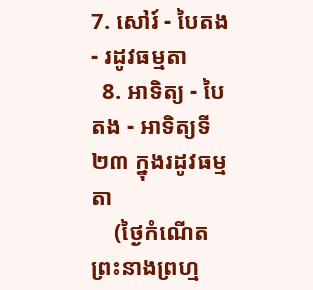7. សៅរ៍ - បៃតង - រដូវធម្មតា
  8. អាទិត្យ - បៃតង - អាទិត្យទី២៣ ក្នុងរដូវធម្មតា
    (ថ្ងៃកំណើតព្រះនាងព្រហ្ម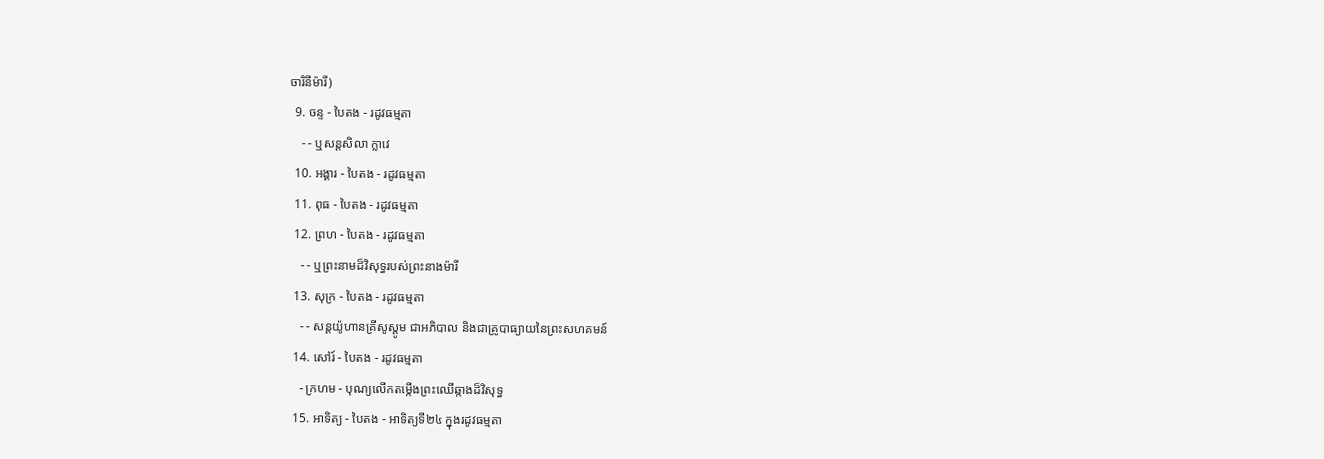ចារិនីម៉ារី)
  9. ចន្ទ - បៃតង - រដូវធម្មតា
    - - ឬសន្តសិលា ក្លាវេ
  10. អង្គារ - បៃតង - រដូវធម្មតា
  11. ពុធ - បៃតង - រដូវធម្មតា
  12. ព្រហ - បៃតង - រដូវធម្មតា
    - - ឬព្រះនាមដ៏វិសុទ្ធរបស់ព្រះនាងម៉ារី
  13. សុក្រ - បៃតង - រដូវធម្មតា
    - - សន្តយ៉ូហានគ្រីសូស្តូម ជាអភិបាល និងជាគ្រូបាធ្យាយនៃព្រះសហគមន៍
  14. សៅរ៍ - បៃតង - រដូវធម្មតា
    - ក្រហម - បុណ្យលើកតម្កើងព្រះឈើឆ្កាងដ៏វិសុទ្ធ
  15. អាទិត្យ - បៃតង - អាទិត្យទី២៤ ក្នុងរដូវធម្មតា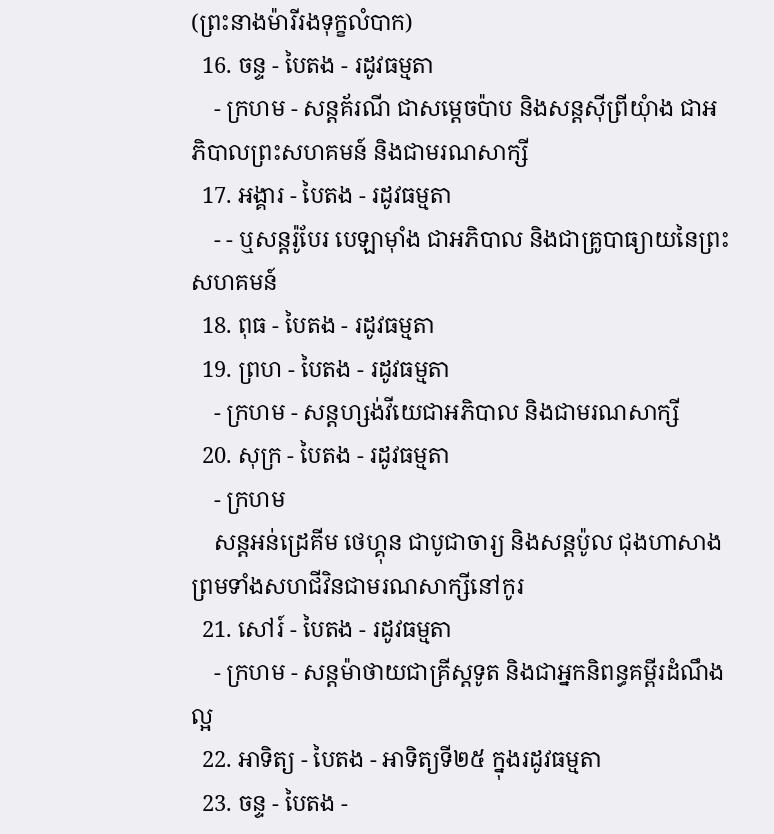(ព្រះនាងម៉ារីរងទុក្ខលំបាក)
  16. ចន្ទ - បៃតង - រដូវធម្មតា
    - ក្រហម - សន្តគ័រណី ជាសម្ដេចប៉ាប និងសន្តស៊ីព្រីយុំាង ជាអភិបាលព្រះសហគមន៍ និងជាមរណសាក្សី
  17. អង្គារ - បៃតង - រដូវធម្មតា
    - - ឬសន្តរ៉ូបែរ បេឡាម៉ាំង ជាអភិបាល និងជាគ្រូបាធ្យាយនៃព្រះសហគមន៍
  18. ពុធ - បៃតង - រដូវធម្មតា
  19. ព្រហ - បៃតង - រដូវធម្មតា
    - ក្រហម - សន្តហ្សង់វីយេជាអភិបាល និងជាមរណសាក្សី
  20. សុក្រ - បៃតង - រដូវធម្មតា
    - ក្រហម
    សន្តអន់ដ្រេគីម ថេហ្គុន ជាបូជាចារ្យ និងសន្តប៉ូល ជុងហាសាង ព្រមទាំងសហជីវិនជាមរណសាក្សីនៅកូរ
  21. សៅរ៍ - បៃតង - រដូវធម្មតា
    - ក្រហម - សន្តម៉ាថាយជាគ្រីស្តទូត និងជាអ្នកនិពន្ធគម្ពីរដំណឹងល្អ
  22. អាទិត្យ - បៃតង - អាទិត្យទី២៥ ក្នុងរដូវធម្មតា
  23. ចន្ទ - បៃតង -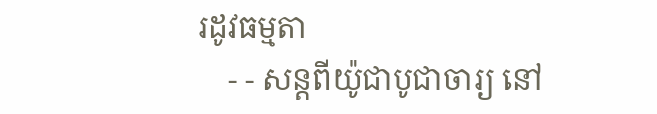រដូវធម្មតា
    - - សន្តពីយ៉ូជាបូជាចារ្យ នៅ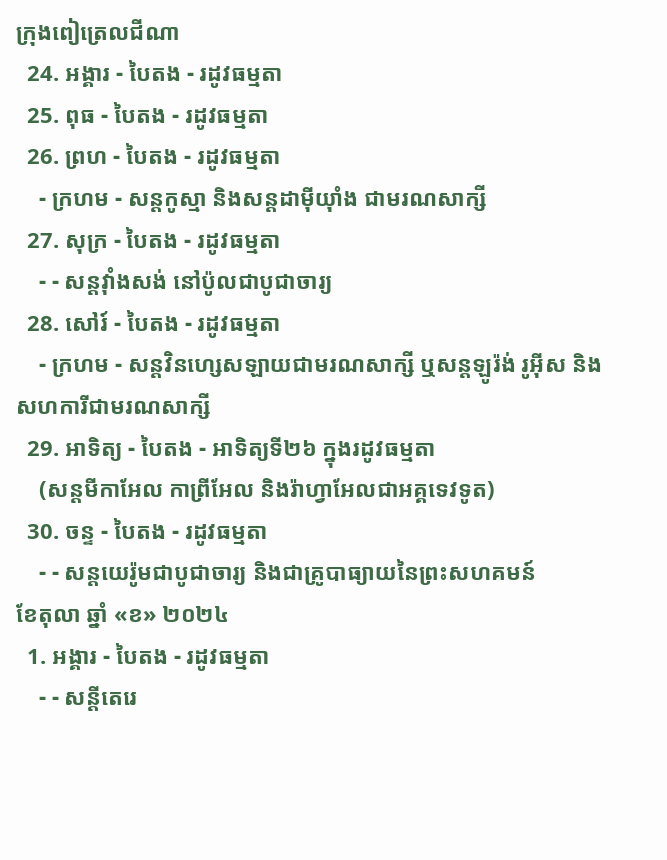ក្រុងពៀត្រេលជីណា
  24. អង្គារ - បៃតង - រដូវធម្មតា
  25. ពុធ - បៃតង - រដូវធម្មតា
  26. ព្រហ - បៃតង - រដូវធម្មតា
    - ក្រហម - សន្តកូស្មា និងសន្តដាម៉ីយុាំង ជាមរណសាក្សី
  27. សុក្រ - បៃតង - រដូវធម្មតា
    - - សន្តវុាំងសង់ នៅប៉ូលជាបូជាចារ្យ
  28. សៅរ៍ - បៃតង - រដូវធម្មតា
    - ក្រហម - សន្តវិនហ្សេសឡាយជាមរណសាក្សី ឬសន្តឡូរ៉ង់ រូអ៊ីស និងសហការីជាមរណសាក្សី
  29. អាទិត្យ - បៃតង - អាទិត្យទី២៦ ក្នុងរដូវធម្មតា
    (សន្តមីកាអែល កាព្រីអែល និងរ៉ាហ្វាអែលជាអគ្គទេវទូត)
  30. ចន្ទ - បៃតង - រដូវធម្មតា
    - - សន្ដយេរ៉ូមជាបូជាចារ្យ និងជាគ្រូបាធ្យាយនៃព្រះសហគមន៍
ខែតុលា ឆ្នាំ «ខ» ២០២៤
  1. អង្គារ - បៃតង - រដូវធម្មតា
    - - សន្តីតេរេ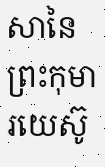សានៃព្រះកុមារយេស៊ូ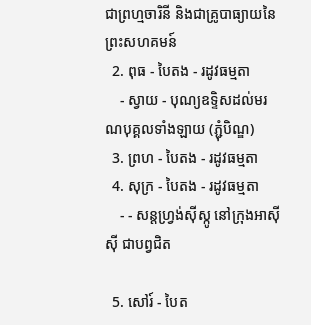ជាព្រហ្មចារិនី និងជាគ្រូបាធ្យាយនៃព្រះសហគមន៍
  2. ពុធ - បៃតង - រដូវធម្មតា
    - ស្វាយ - បុណ្យឧទ្ទិសដល់មរណបុគ្គលទាំងឡាយ (ភ្ជុំបិណ្ឌ)
  3. ព្រហ - បៃតង - រដូវធម្មតា
  4. សុក្រ - បៃតង - រដូវធម្មតា
    - - សន្តហ្វ្រង់ស៊ីស្កូ នៅក្រុងអាស៊ីស៊ី ជាបព្វជិត

  5. សៅរ៍ - បៃត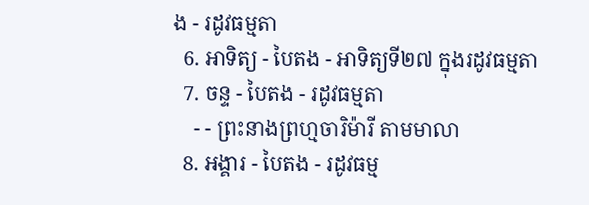ង - រដូវធម្មតា
  6. អាទិត្យ - បៃតង - អាទិត្យទី២៧ ក្នុងរដូវធម្មតា
  7. ចន្ទ - បៃតង - រដូវធម្មតា
    - - ព្រះនាងព្រហ្មចារិម៉ារី តាមមាលា
  8. អង្គារ - បៃតង - រដូវធម្ម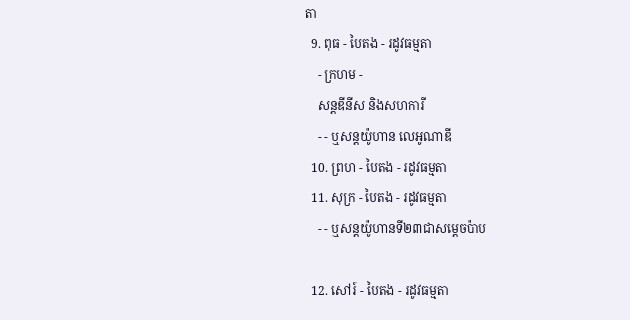តា
  9. ពុធ - បៃតង - រដូវធម្មតា
    - ក្រហម -
    សន្តឌីនីស និងសហការី
    - - ឬសន្តយ៉ូហាន លេអូណាឌី
  10. ព្រហ - បៃតង - រដូវធម្មតា
  11. សុក្រ - បៃតង - រដូវធម្មតា
    - - ឬសន្តយ៉ូហានទី២៣ជាសម្តេចប៉ាប

  12. សៅរ៍ - បៃតង - រដូវធម្មតា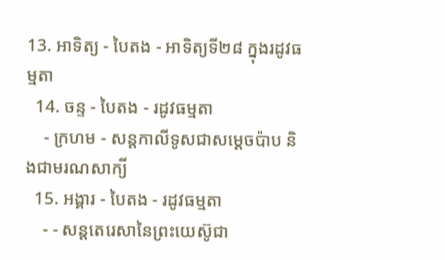13. អាទិត្យ - បៃតង - អាទិត្យទី២៨ ក្នុងរដូវធម្មតា
  14. ចន្ទ - បៃតង - រដូវធម្មតា
    - ក្រហម - សន្ដកាលីទូសជាសម្ដេចប៉ាប និងជាមរណសាក្យី
  15. អង្គារ - បៃតង - រដូវធម្មតា
    - - សន្តតេរេសានៃព្រះយេស៊ូជា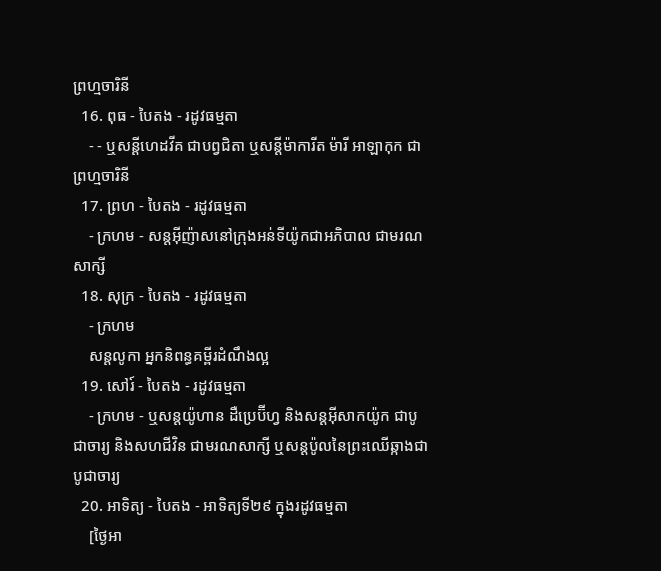ព្រហ្មចារិនី
  16. ពុធ - បៃតង - រដូវធម្មតា
    - - ឬសន្ដីហេដវីគ ជាបព្វជិតា ឬសន្ដីម៉ាការីត ម៉ារី អាឡាកុក ជាព្រហ្មចារិនី
  17. ព្រហ - បៃតង - រដូវធម្មតា
    - ក្រហម - សន្តអ៊ីញ៉ាសនៅក្រុងអន់ទីយ៉ូកជាអភិបាល ជាមរណសាក្សី
  18. សុក្រ - បៃតង - រដូវធម្មតា
    - ក្រហម
    សន្តលូកា អ្នកនិពន្ធគម្ពីរដំណឹងល្អ
  19. សៅរ៍ - បៃតង - រដូវធម្មតា
    - ក្រហម - ឬសន្ដយ៉ូហាន ដឺប្រេប៊ីហ្វ និងសន្ដអ៊ីសាកយ៉ូក ជាបូជាចារ្យ និងសហជីវិន ជាមរណសាក្សី ឬសន្ដប៉ូលនៃព្រះឈើឆ្កាងជាបូជាចារ្យ
  20. អាទិត្យ - បៃតង - អាទិត្យទី២៩ ក្នុងរដូវធម្មតា
    [ថ្ងៃអា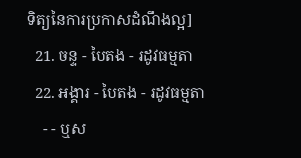ទិត្យនៃការប្រកាសដំណឹងល្អ]
  21. ចន្ទ - បៃតង - រដូវធម្មតា
  22. អង្គារ - បៃតង - រដូវធម្មតា
    - - ឬស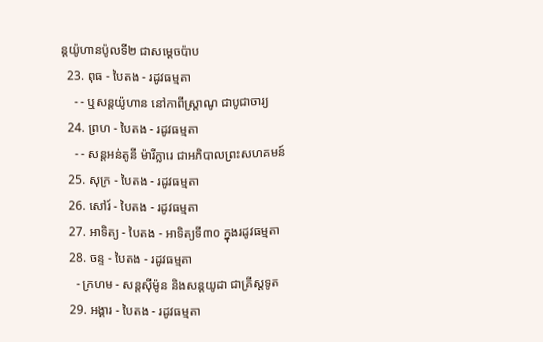ន្តយ៉ូហានប៉ូលទី២ ជាសម្ដេចប៉ាប
  23. ពុធ - បៃតង - រដូវធម្មតា
    - - ឬសន្ដយ៉ូហាន នៅកាពីស្រ្ដាណូ ជាបូជាចារ្យ
  24. ព្រហ - បៃតង - រដូវធម្មតា
    - - សន្តអន់តូនី ម៉ារីក្លារេ ជាអភិបាលព្រះសហគមន៍
  25. សុក្រ - បៃតង - រដូវធម្មតា
  26. សៅរ៍ - បៃតង - រដូវធម្មតា
  27. អាទិត្យ - បៃតង - អាទិត្យទី៣០ ក្នុងរដូវធម្មតា
  28. ចន្ទ - បៃតង - រដូវធម្មតា
    - ក្រហម - សន្ដស៊ីម៉ូន និងសន្ដយូដា ជាគ្រីស្ដទូត
  29. អង្គារ - បៃតង - រដូវធម្មតា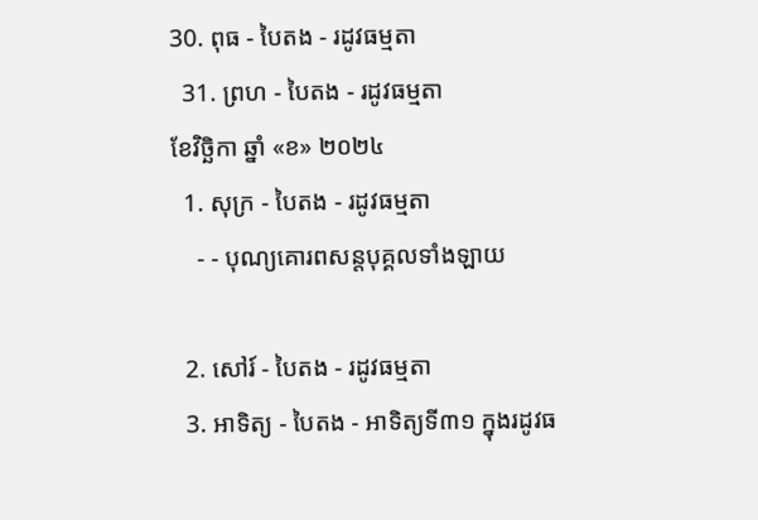30. ពុធ - បៃតង - រដូវធម្មតា
  31. ព្រហ - បៃតង - រដូវធម្មតា
ខែវិច្ឆិកា ឆ្នាំ «ខ» ២០២៤
  1. សុក្រ - បៃតង - រដូវធម្មតា
    - - បុណ្យគោរពសន្ដបុគ្គលទាំងឡាយ

  2. សៅរ៍ - បៃតង - រដូវធម្មតា
  3. អាទិត្យ - បៃតង - អាទិត្យទី៣១ ក្នុងរដូវធ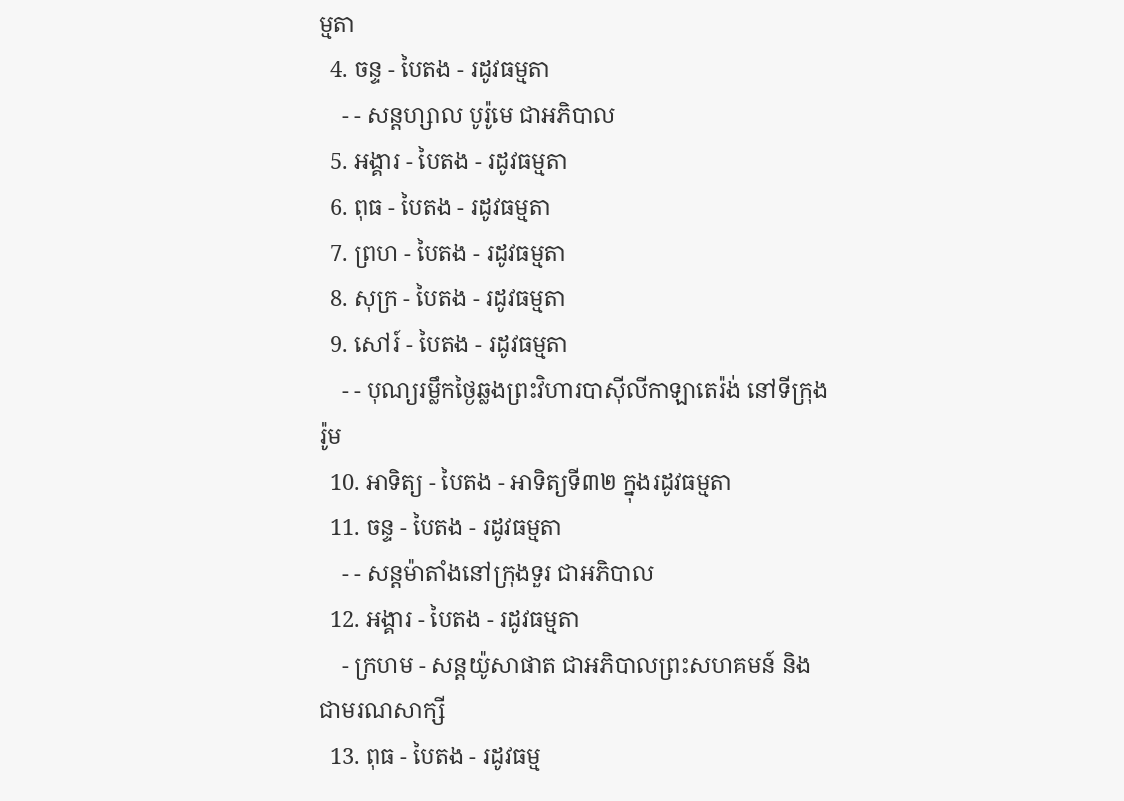ម្មតា
  4. ចន្ទ - បៃតង - រដូវធម្មតា
    - - សន្ដហ្សាល បូរ៉ូមេ ជាអភិបាល
  5. អង្គារ - បៃតង - រដូវធម្មតា
  6. ពុធ - បៃតង - រដូវធម្មតា
  7. ព្រហ - បៃតង - រដូវធម្មតា
  8. សុក្រ - បៃតង - រដូវធម្មតា
  9. សៅរ៍ - បៃតង - រដូវធម្មតា
    - - បុណ្យរម្លឹកថ្ងៃឆ្លងព្រះវិហារបាស៊ីលីកាឡាតេរ៉ង់ នៅទីក្រុងរ៉ូម
  10. អាទិត្យ - បៃតង - អាទិត្យទី៣២ ក្នុងរដូវធម្មតា
  11. ចន្ទ - បៃតង - រដូវធម្មតា
    - - សន្ដម៉ាតាំងនៅក្រុងទួរ ជាអភិបាល
  12. អង្គារ - បៃតង - រដូវធម្មតា
    - ក្រហម - សន្ដយ៉ូសាផាត ជាអភិបាលព្រះសហគមន៍ និងជាមរណសាក្សី
  13. ពុធ - បៃតង - រដូវធម្ម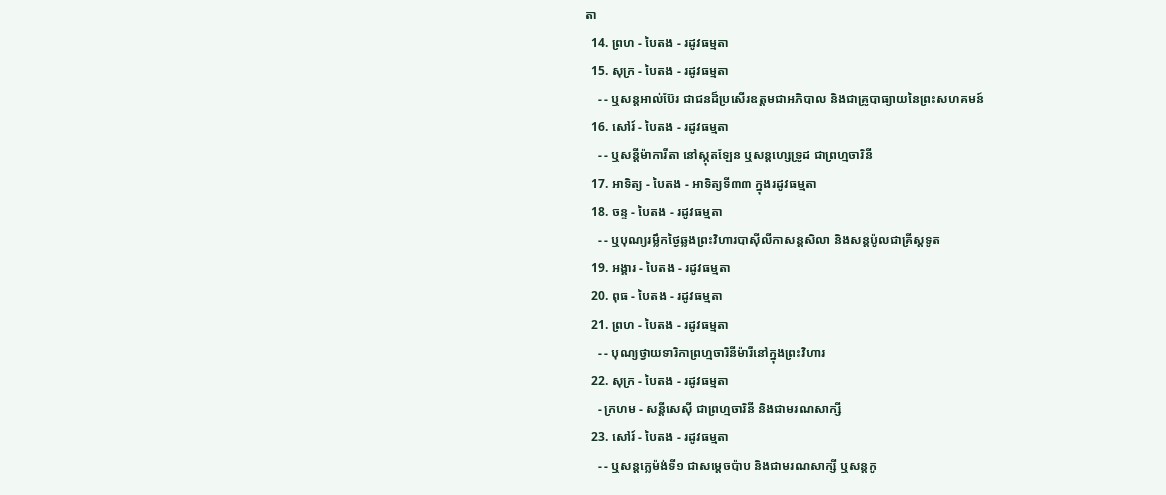តា
  14. ព្រហ - បៃតង - រដូវធម្មតា
  15. សុក្រ - បៃតង - រដូវធម្មតា
    - - ឬសន្ដអាល់ប៊ែរ ជាជនដ៏ប្រសើរឧត្ដមជាអភិបាល និងជាគ្រូបាធ្យាយនៃព្រះសហគមន៍
  16. សៅរ៍ - បៃតង - រដូវធម្មតា
    - - ឬសន្ដីម៉ាការីតា នៅស្កុតឡែន ឬសន្ដហ្សេទ្រូដ ជាព្រហ្មចារិនី
  17. អាទិត្យ - បៃតង - អាទិត្យទី៣៣ ក្នុងរដូវធម្មតា
  18. ចន្ទ - បៃតង - រដូវធម្មតា
    - - ឬបុណ្យរម្លឹកថ្ងៃឆ្លងព្រះវិហារបាស៊ីលីកាសន្ដសិលា និងសន្ដប៉ូលជាគ្រីស្ដទូត
  19. អង្គារ - បៃតង - រដូវធម្មតា
  20. ពុធ - បៃតង - រដូវធម្មតា
  21. ព្រហ - បៃតង - រដូវធម្មតា
    - - បុណ្យថ្វាយទារិកាព្រហ្មចារិនីម៉ារីនៅក្នុងព្រះវិហារ
  22. សុក្រ - បៃតង - រដូវធម្មតា
    - ក្រហម - សន្ដីសេស៊ី ជាព្រហ្មចារិនី និងជាមរណសាក្សី
  23. សៅរ៍ - បៃតង - រដូវធម្មតា
    - - ឬសន្ដក្លេម៉ង់ទី១ ជាសម្ដេចប៉ាប និងជាមរណសាក្សី ឬសន្ដកូ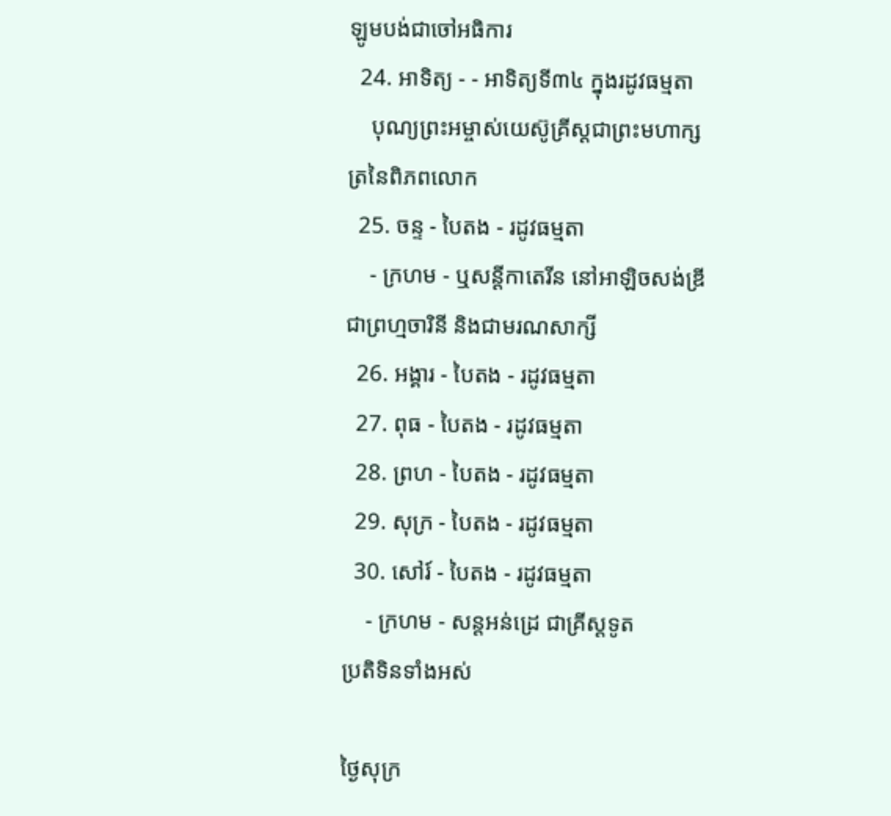ឡូមបង់ជាចៅអធិការ
  24. អាទិត្យ - - អាទិត្យទី៣៤ ក្នុងរដូវធម្មតា
    បុណ្យព្រះអម្ចាស់យេស៊ូគ្រីស្ដជាព្រះមហាក្សត្រនៃពិភពលោក
  25. ចន្ទ - បៃតង - រដូវធម្មតា
    - ក្រហម - ឬសន្ដីកាតេរីន នៅអាឡិចសង់ឌ្រី ជាព្រហ្មចារិនី និងជាមរណសាក្សី
  26. អង្គារ - បៃតង - រដូវធម្មតា
  27. ពុធ - បៃតង - រដូវធម្មតា
  28. ព្រហ - បៃតង - រដូវធម្មតា
  29. សុក្រ - បៃតង - រដូវធម្មតា
  30. សៅរ៍ - បៃតង - រដូវធម្មតា
    - ក្រហម - សន្ដអន់ដ្រេ ជាគ្រីស្ដទូត
ប្រតិទិនទាំងអស់

ថ្ងៃសុក្រ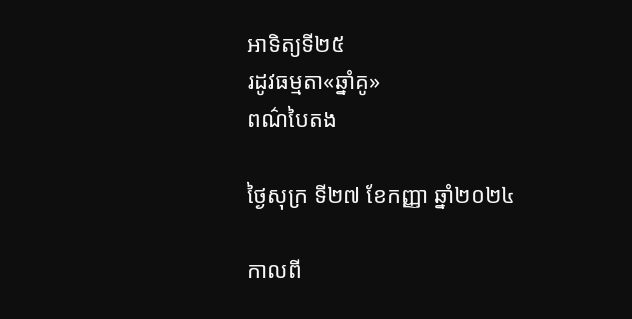អាទិត្យទី២៥
រដូវធម្មតា«ឆ្នាំគូ»
ពណ៌បៃតង

ថ្ងៃសុក្រ ទី២៧ ខែកញ្ញា ឆ្នាំ២០២៤

កាលពី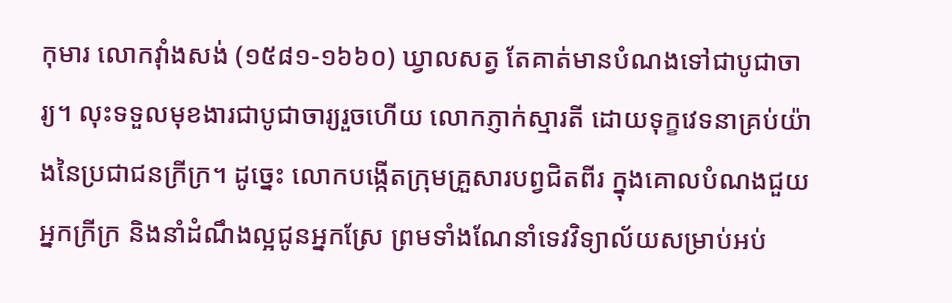កុមារ លោកវ៉ាំងសង់ (១៥៨១-១៦៦០) ឃ្វាលសត្វ តែគាត់មានបំណងទៅជាបូជាចារ្យ។ លុះទទួលមុខងារជាបូជាចារ្យរួចហើយ លោកភ្ញាក់ស្មារតី ដោយទុក្ខវេទនាគ្រប់យ៉ាងនៃប្រជាជនក្រីក្រ។ ដូច្នេះ លោកបង្កើតក្រុមគ្រួសារបព្វជិតពីរ ក្នុងគោលបំណងជួយអ្នកក្រីក្រ និងនាំដំណឹងល្អជូនអ្នកស្រែ ព្រមទាំងណែនាំទេវវិទ្យាល័យសម្រាប់អប់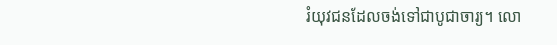រំយុវជនដែលចង់ទៅជាបូជាចារ្យ។ លោ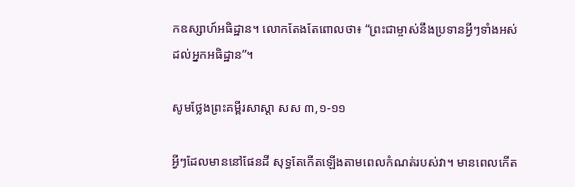កឧស្សាហ៍អធិដ្ឋាន។ លោកតែងតែពោលថា៖ “ព្រះជាម្ចាស់នឹងប្រទានអ្វីៗទាំងអស់ដល់អ្នកអធិដ្ឋាន”។

សូមថ្លែងព្រះគម្ពីរសាស្ដា សស ៣,១-១១

អ្វីៗដែលមាននៅផែនដី សុទ្ធតែកើតឡើងតាមពេលកំណត់របស់វា។ មានពេលកើត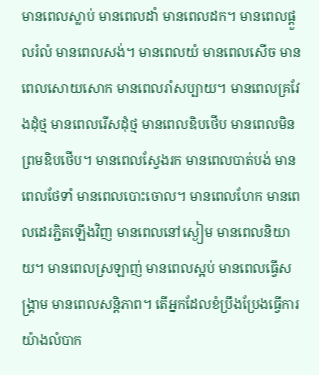មានពេលស្លាប់ មានពេលដាំ មានពេលដក។ មានពេលផ្ដួលរំលំ មានពេលសង់។ មានពេលយំ មានពេលសើច មានពេលសោយសោក មានពេលរាំសប្បាយ។ មានពេលគ្រវែងដុំថ្ម មានពេលរើសដុំថ្ម មានពេលឧិបថើប មានពេលមិនព្រមឧិបថើប។ មានពេលស្វែងរក មានពេលបាត់បង់ មានពេលថែទាំ មានពេលបោះចោល។ មានពេលហែក មានពេលដេរភ្ជិតឡើងវិញ មានពេលនៅស្ងៀម មានពេលនិយាយ។ មានពេលស្រឡាញ់ មានពេលស្អប់ មានពេលធើ្វសង្គ្រាម មានពេលសន្ដិភាព។ តើអ្នកដែលខំប្រឹងប្រែងធើ្វការយ៉ាងលំបាក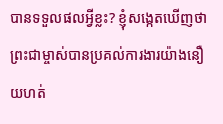បានទទួលផលអ្វីខ្លះ? ខ្ញុំសង្កេតឃើញថា ព្រះជាម្ចាស់បានប្រគល់ការងារយ៉ាងនឿយហត់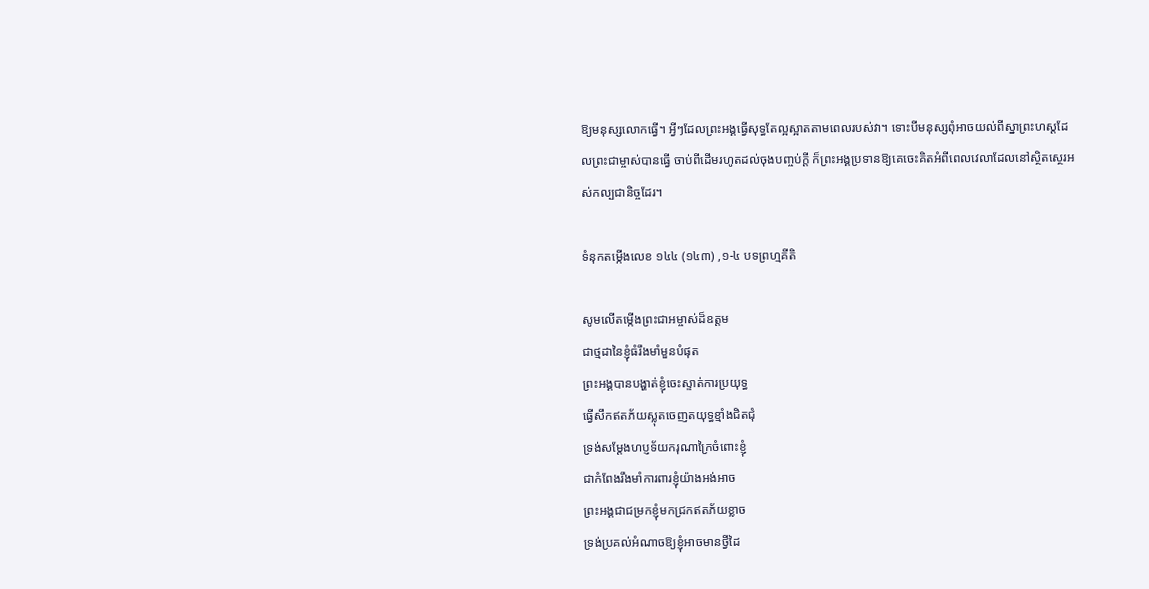ឱ្យមនុស្សលោកធើ្វ។ អ្វីៗដែលព្រះអង្គធើ្វសុទ្ធតែល្អស្អាតតាមពេលរបស់វា។ ទោះបីមនុស្សពុំអាចយល់ពីស្នាព្រះហស្ដដែលព្រះជាម្ចាស់បានធើ្វ ចាប់ពីដើមរហូតដល់ចុងបញ្ចប់ក្ដី ក៏ព្រះអង្គប្រទានឱ្យគេចេះគិតអំពីពេលវេលាដែលនៅស្ថិតស្ថេរអស់កល្បជានិច្ចដែរ។

ទំនុកតម្កើងលេខ ១៤៤ (១៤៣) ,១-៤ បទព្រហ្មគីតិ

សូមលើតម្កើងព្រះជាអម្ចាស់ដ៏ឧត្តម
ជាថ្មដានៃខ្ញុំធំរឹងមាំមួនបំផុត
ព្រះអង្គបានបង្ហាត់ខ្ញុំចេះស្ទាត់ការប្រយុទ្ធ
ធើ្វសឹកឥតភ័យស្លុតចេញតយុទ្ធខ្មាំងជិតជុំ
ទ្រង់សម្ដែងហប្ញទ័យករុណាក្រៃចំពោះខ្ញុំ
ជាកំពែងរឹងមាំការពារខ្ញុំយ៉ាងអង់អាច
ព្រះអង្គជាជម្រកខ្ញុំមកជ្រកឥតភ័យខ្លាច
ទ្រង់ប្រគល់អំណាចឱ្យខ្ញុំអាចមានថ្វីដៃ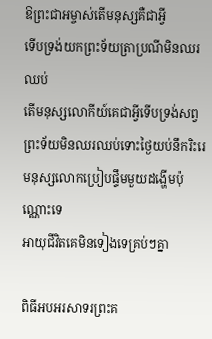ឱព្រះជាអម្ចាស់តើមនុស្សគឺជាអ្វី
ទើបទ្រង់យកព្រះទ័យត្រាប្រណីមិនឈរឈប់
តើមនុស្សលោកីយ៍គេជាអ្វីទើបទ្រង់សព្វ
ព្រះទ័យមិនឈរឈប់ទោះថ្ងៃយប់នឹករិះរេ
មនុស្សលោកប្រៀបផ្ទឹមមួយដង្ហើមប៉ុណ្ណោះទេ
អាយុជីវិតគេមិនទៀងទេគ្រប់ៗគ្នា

ពិធីអបអរសាទរព្រះគ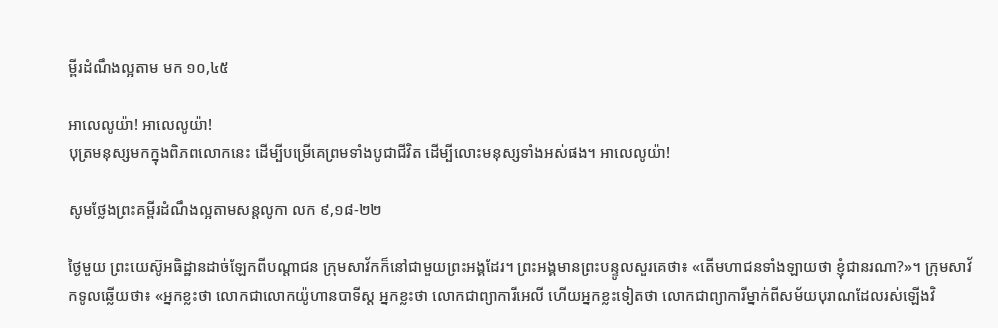ម្ពីរដំណឹងល្អតាម មក ១០,៤៥

អាលេលូយ៉ា! អាលេលូយ៉ា!
បុត្រមនុស្សមកក្នុងពិភពលោកនេះ ដើម្បីបម្រើគេព្រមទាំងបូជាជីវិត ដើម្បីលោះមនុស្សទាំងអស់ផង។ អាលេលូយ៉ា!

សូមថ្លែងព្រះគម្ពីរដំណឹងល្អតាមសន្តលូកា លក ៩,១៨-២២

ថ្ងៃមួយ ព្រះយេស៊ូអធិដ្ឋានដាច់ឡែកពីបណ្ដាជន ក្រុមសាវ័កក៏នៅជាមួយព្រះអង្គដែរ។ ព្រះអង្គមានព្រះបន្ទូលសួរគេថា៖ «តើមហាជនទាំងឡាយថា ខ្ញុំជានរណា?»។ ក្រុមសាវ័កទូលឆ្លើយថា៖ «អ្នកខ្លះថា លោកជាលោកយ៉ូហានបាទីស្ដ អ្នកខ្លះថា លោកជាព្យាការីអេលី ហើយអ្នកខ្លះទៀតថា លោកជាព្យាការីម្នាក់ពីសម័យបុរាណដែលរស់ឡើងវិ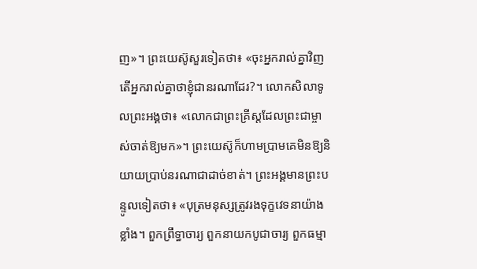ញ»។ ព្រះយេស៊ូសួរទៀតថា៖ «ចុះអ្នករាល់គ្នាវិញ តើអ្នករាល់គ្នាថាខ្ញុំជានរណាដែរ?។ លោកសិលាទូលព្រះអង្គថា៖ «លោកជាព្រះគ្រីស្ដដែលព្រះជាម្ចាស់ចាត់ឱ្យមក»។ ព្រះយេស៊ូក៏ហាមប្រាមគេមិនឱ្យនិយាយប្រាប់នរណាជាដាច់ខាត់។ ព្រះអង្គមានព្រះបន្ទូលទៀតថា៖ «បុត្រមនុស្សត្រូវរងទុក្ខវេទនាយ៉ាងខ្លាំង។ ពួកព្រឹទ្ធាចារ្យ ពួកនាយកបូជាចារ្យ ពួកធម្មា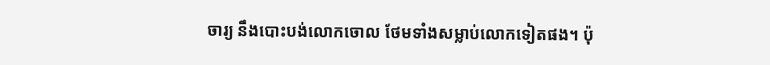ចារ្យ នឹងបោះបង់លោកចោល ថែមទាំងសម្លាប់លោកទៀតផង។ ប៉ុ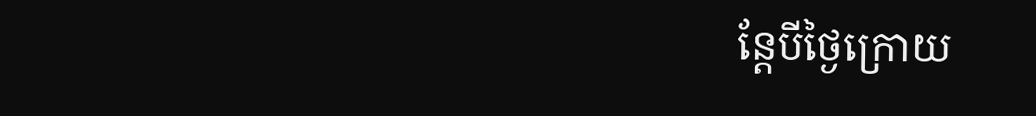ន្ដែបីថ្ងៃក្រោយ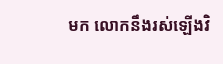មក លោកនឹងរស់ឡើងវិ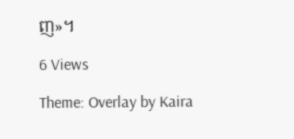ញ»។

6 Views

Theme: Overlay by Kaira